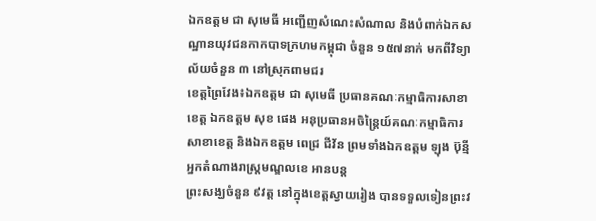ឯកឧត្ដម ជា សុមេធី អញ្ជើញសំណេះសំណាល និងបំពាក់ឯកសណ្ឋានយុវជនកាកបាទក្រហមកម្ពុជា ចំនួន ១៥៧នាក់ មកពីវិទ្យាល័យចំនួន ៣ នៅស្រុកពាមជរ
ខេត្តព្រៃវែង៖ឯកឧត្តម ជា សុមេធី ប្រធានគណៈកម្មាធិការសាខាខេត្ត ឯកឧត្តម សុខ ផេង អនុប្រធានអចិន្ត្រៃយ៍គណៈកម្មាធិការសាខាខេត្ត និងឯកឧត្តម ពេជ្រ ជីវ័ន ព្រមទាំងឯកឧត្តម ឡុង ប៊ុន្មី អ្នកតំណាងរាស្ត្រមណ្ឌលខេ អានបន្ត
ព្រះសង្ឃចំនួន ៩វត្ត នៅក្នុងខេត្តស្វាយរៀង បានទទួលទៀនព្រះវ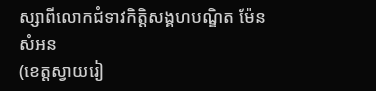ស្សាពីលោកជំទាវកិត្តិសង្គហបណ្ឌិត ម៉ែន សំអន
(ខេត្តស្វាយរៀ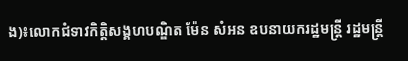ង)៖លោកជំទាវកិត្តិសង្គហបណ្ឌិត ម៉ែន សំអន ឧបនាយករដ្ឋមន្រ្តី រដ្ឋមន្ត្រី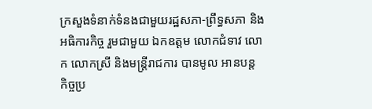ក្រសួងទំនាក់ទំនងជាមួយរដ្ឋសភា-ព្រឹទ្ធសភា និងអធិការកិច្ច រួមជាមួយ ឯកឧត្តម លោកជំទាវ លោក លោកស្រី និងមន្ត្រីរាជការ បានមូល អានបន្ត
កិច្ចប្រ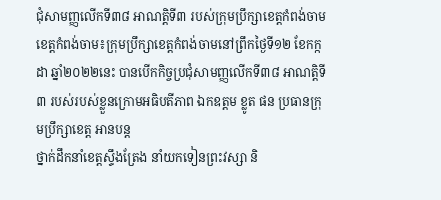ជុំសាមញ្ញលើកទី៣៨ អាណត្តិទី៣ របស់ក្រុមប្រឹក្សាខេត្តកំពង់ចាម
ខេត្តកំពង់ចាម៖ក្រុមប្រឹក្សាខេត្តកំពង់ចាមនៅព្រឹកថ្ងៃទី១២ ខែកក្កដា ឆ្នាំ២០២២នេះ បានបើកកិច្ចប្រជុំសាមញ្ញលើកទី៣៨ អាណត្តិទី៣ របស់របស់ខ្លួនក្រោមអធិបតីភាព ឯកឧត្តម ខ្លូត ផន ប្រធានក្រុមប្រឹក្សាខេត្ត អានបន្ត
ថ្នាក់ដឹកនាំខេត្តស្ទឹងត្រែង នាំយកទៀនព្រះវស្សា និ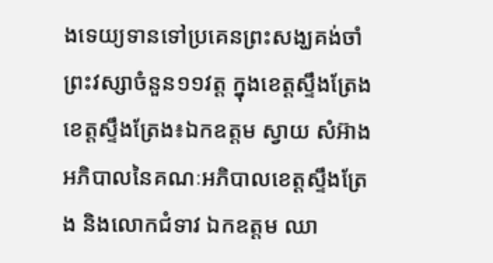ងទេយ្យទានទៅប្រគេនព្រះសង្ឃគង់ចាំព្រះវស្សាចំនួន១១វត្ត ក្នុងខេត្តស្ទឹងត្រែង
ខេត្តស្ទឹងត្រែង៖ឯកឧត្តម ស្វាយ សំអ៊ាង អភិបាលនៃគណៈអភិបាលខេត្តស្ទឹងត្រែង និងលោកជំទាវ ឯកឧត្តម ឈា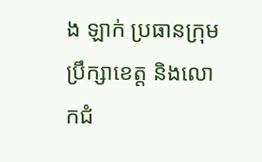ង ឡាក់ ប្រធានក្រុមប្រឹក្សាខេត្ត និងលោកជំ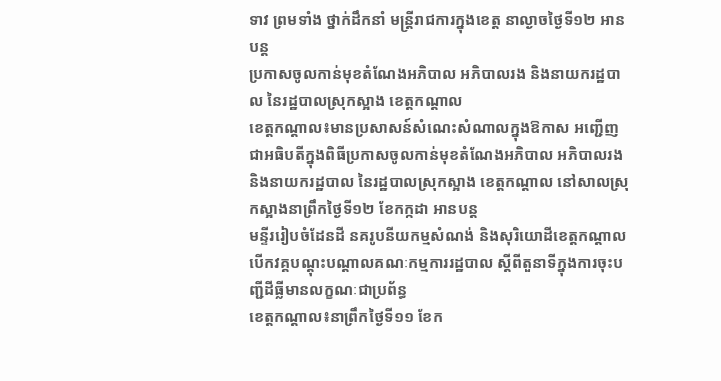ទាវ ព្រមទាំង ថ្នាក់ដឹកនាំ មន្រ្តីរាជការក្នុងខេត្ត នាល្ងាចថ្ងៃទី១២ អានបន្ត
ប្រកាសចូលកាន់មុខតំណែងអភិបាល អភិបាលរង និងនាយករដ្ឋបាល នៃរដ្ឋបាលស្រុកស្អាង ខេត្តកណ្ដាល
ខេត្តកណ្ដាល៖មានប្រសាសន៍សំណេះសំណាលក្នុងឱកាស អញ្ជើញជាអធិបតីក្នុងពិធីប្រកាសចូលកាន់មុខតំណែងអភិបាល អភិបាលរង និងនាយករដ្ឋបាល នៃរដ្ឋបាលស្រុកស្អាង ខេត្តកណ្ដាល នៅសាលស្រុកស្អាងនាព្រឹកថ្ងៃទី១២ ខែកក្កដា អានបន្ត
មន្ទីររៀបចំដែនដី នគរូបនីយកម្មសំណង់ និងសុរិយោដីខេត្តកណ្តាល បើកវគ្គបណ្ដុះបណ្ដាលគណៈកម្មការរដ្ឋបាល ស្ដីពីតួនាទីក្នុងការចុះបញ្ជីដីធ្លីមានលក្ខណៈជាប្រព័ន្ធ
ខេត្តកណ្តាល៖នាព្រឹកថ្ងៃទី១១ ខែក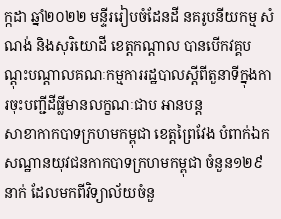ក្កដា ឆ្នាំ២០២២ មន្ទីររៀបចំដែនដី នគរូបនីយកម្ម សំណង់ និងសុរិយោដី ខេត្តកណ្តាល បានបើកវគ្គបណ្ដុះបណ្ដាលគណៈកម្មការរដ្ឋបាលស្ដីពីតួនាទីក្នុងការចុះបញ្ជីដីធ្លីមានលក្ខណៈជាប អានបន្ត
សាខាកាកបាទក្រហមកម្ពុជា ខេត្តព្រៃវែង បំពាក់ឯកសណ្ឋានយុវជនកាកបាទក្រហមកម្ពុជា ចំនួន១២៩នាក់ ដែលមកពីវិទ្យាល័យចំនួ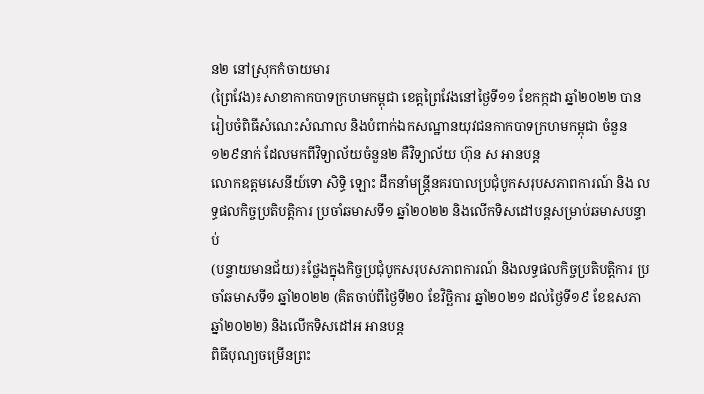ន២ នៅស្រុកកំចាយមារ
(ព្រៃវែង)៖សាខាកាកបាទក្រហមកម្ពុជា ខេត្តព្រៃវែងនៅថ្ងៃទី១១ ខែកក្កដា ឆ្នាំ២០២២ បានរៀបចំពិធីសំណេះសំណាល និងបំពាក់ឯកសណ្ឋានយុវជនកាកបាទក្រហមកម្ពុជា ចំនួន១២៩នាក់ ដែលមកពីវិទ្យាល័យចំនួន២ គឺវិទ្យាល័យ ហ៊ុន ស អានបន្ត
លោកឧត្តមសេនីយ៍ទោ សិទ្ធិ ឡោះ ដឹកនាំមន្ត្រីនគរបាលប្រជុំបូកសរុបសភាពការណ៍ និង លទ្ធផលកិច្ចប្រតិបត្តិការ ប្រចាំឆមាសទី១ ឆ្នាំ២០២២ និងលើកទិសដៅបន្តសម្រាប់ឆមាសបន្ទាប់
(បន្ទាយមានជ័យ)៖ថ្លែងក្នុងកិច្ចប្រជុំបូកសរុបសភាពការណ៍ និងលទ្ធផលកិច្ចប្រតិបត្តិការ ប្រចាំឆមាសទី១ ឆ្នាំ២០២២ (គិតចាប់ពីថ្ងៃទី២០ ខែវិច្ឆិការ ឆ្នាំ២០២១ ដល់ថ្ងៃទី១៩ ខែឧសភា ឆ្នាំ២០២២) និងលើកទិសដៅអ អានបន្ត
ពិធីបុណ្យចម្រើនព្រះ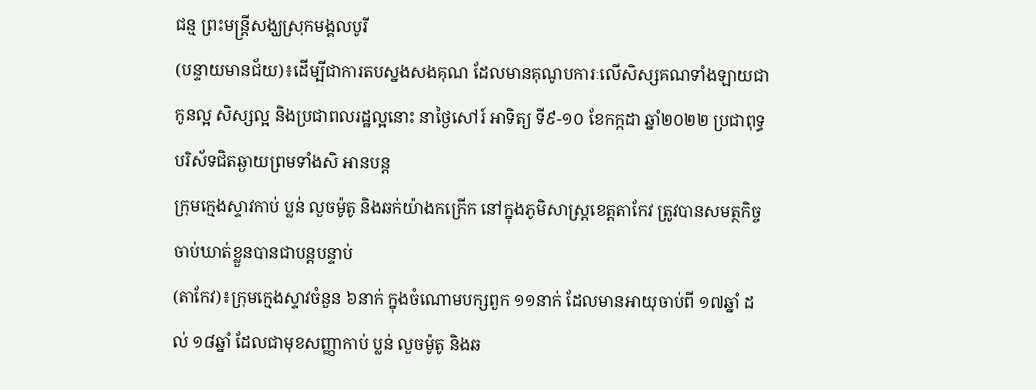ជន្ម ព្រះមន្ត្រីសង្ឃស្រុកមង្គលបូរី
(បន្ទាយមានជ័យ)៖ដើម្បីជាការតបស្នងសងគុណ ដែលមានគុណូបការៈលើសិស្សគណទាំងឡាយជាកូនល្អ សិស្សល្អ និងប្រជាពលរដ្ឋល្អនោះ នាថ្ងៃសៅរ៍ អាទិត្យ ទី៩-១០ ខែកក្កដា ឆ្នាំ២០២២ ប្រជាពុទ្ធបរិស័ទជិតឆ្ងាយព្រមទាំងសិ អានបន្ត
ក្រុមក្មេងស្ទាវកាប់ ប្លន់ លួចម៉ូតូ និងឆក់យ៉ាងកក្រើក នៅក្នុងភូមិសាស្ត្រខេត្តតាកែវ ត្រូវបានសមត្ថកិច្ចចាប់ឃាត់ខ្លួនបានជាបន្តបន្ទាប់
(តាកែវ)៖ក្រុមក្មេងស្ទាវចំនួន ៦នាក់ ក្នុងចំណោមបក្សពួក ១១នាក់ ដែលមានអាយុចាប់ពី ១៧ឆ្នាំ ដល់ ១៨ឆ្នាំ ដែលជាមុខសញ្ញាកាប់ ប្លន់ លួចម៉ូតូ និងឆ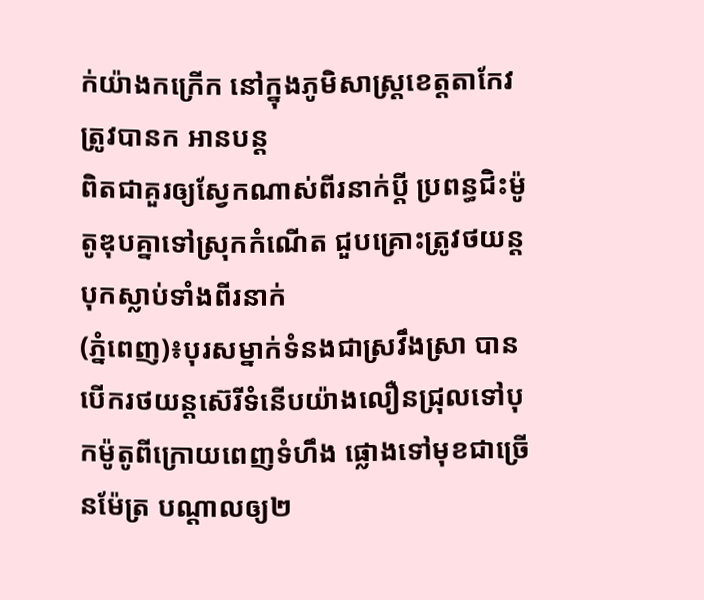ក់យ៉ាងកក្រើក នៅក្នុងភូមិសាស្ត្រខេត្តតាកែវ ត្រូវបានក អានបន្ត
ពិតជាគួរឲ្យស្វែកណាស់ពីរនាក់ប្តី ប្រពន្ធជិះម៉ូតូឌុបគ្នាទៅស្រុកកំណើត ជួបគ្រោះត្រូវថយន្តបុកស្លាប់ទាំងពីរនាក់
(ភ្នំពេញ)៖បុរសម្នាក់ទំនងជាស្រវឹងស្រា បានបើករថយន្តស៊េរីទំនើបយ៉ាងលឿនជ្រុលទៅបុកម៉ូតូពីក្រោយពេញទំហឹង ផ្លោងទៅមុខជាច្រើនម៉ែត្រ បណ្តាលឲ្យ២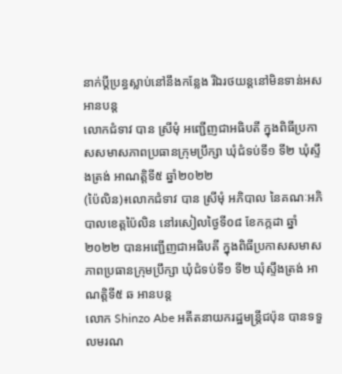នាក់ប្តីប្រន្ធស្លាប់នៅនឹងកន្លែង រីឯរថយន្តនៅមិនទាន់អស អានបន្ត
លោកជំទាវ បាន ស្រីមុំ អញ្ជើញជាអធិបតី ក្នុងពិធីប្រកាសសមាសភាពប្រធានក្រុមប្រឹក្សា ឃុំជំទប់ទី១ ទី២ ឃុំស្ទឹងត្រង់ អាណត្តិទី៥ ឆ្នាំ២០២២
(ប៉ៃលិន)៖លោកជំទាវ បាន ស្រីមុំ អភិបាល នៃគណៈអភិបាលខេត្តប៉ៃលិន នៅរសៀលថ្ងៃទី០៨ ខែកក្កដា ឆ្នាំ២០២២ បានអញ្ជើញជាអធិបតី ក្នុងពិធីប្រកាសសមាសភាពប្រធានក្រុមប្រឹក្សា ឃុំជំទប់ទី១ ទី២ ឃុំស្ទឹងត្រង់ អាណត្តិទី៥ ឆ អានបន្ត
លោក Shinzo Abe អតីតនាយករដ្ឋមន្ត្រីជប៉ុន បានទទួលមរណ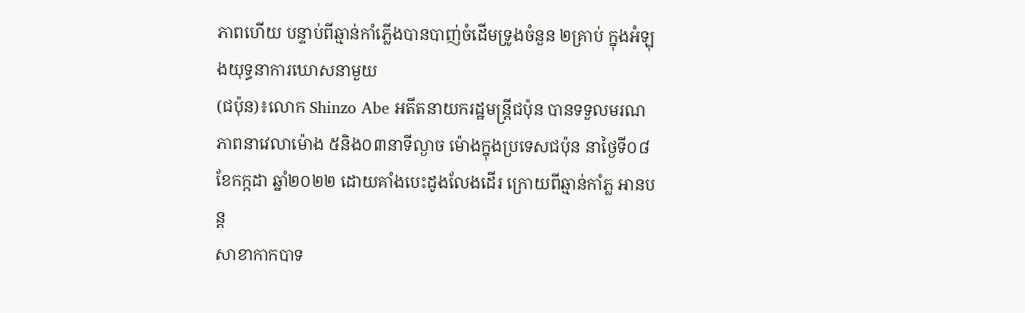ភាពហើយ បន្ទាប់ពីឆ្មាន់កាំភ្លើងបានបាញ់ចំដើមទ្រូងចំនួន ២គ្រាប់ ក្នុងអំឡុងយុទ្ធនាការឃោសនាមួយ
(ជប៉ុន)៖លោក Shinzo Abe អតីតនាយករដ្ឋមន្ត្រីជប៉ុន បានទទួលមរណភាពនាវេលាម៉ោង ៥និង០៣នាទីល្ងាច ម៉ោងក្នុងប្រទេសជប៉ុន នាថ្ងៃទី០៨ ខែកក្កដា ឆ្នាំ២០២២ ដោយគាំងបេះដូងលែងដើរ ក្រោយពីឆ្មាន់កាំភ្ល អានបន្ត
សាខាកាកបាទ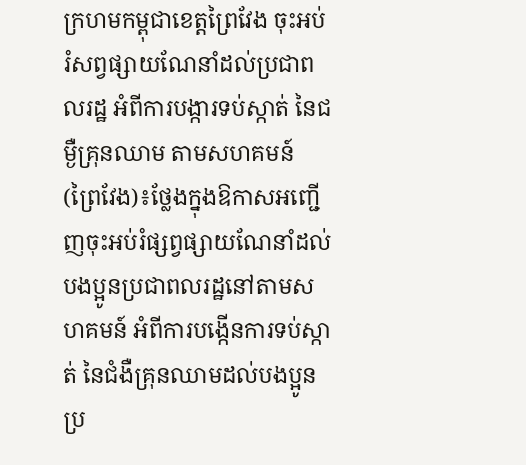ក្រហមកម្ពុជាខេត្តព្រៃវែង ចុះអប់រំសព្វផ្សាយណែនាំដល់ប្រជាពលរដ្ឋ អំពីការបង្ការទប់ស្កាត់ នៃជម្ងឺគ្រុនឈាម តាមសហគមន៍
(ព្រៃវែង)៖ថ្លែងក្នុងឱកាសអញ្ជើញចុះអប់រំផ្សព្វផ្សាយណែនាំដល់បងប្អូនប្រជាពលរដ្ឋនៅតាមសហគមន៍ អំពីការបង្កើនការទប់ស្កាត់ នៃជំងឺគ្រុនឈាមដល់បងប្អូនប្រ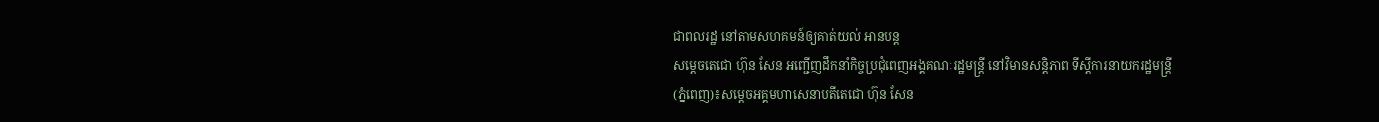ជាពលរដ្ឋ នៅតាមសហគមន៍ឲ្យគាត់យល់ អានបន្ត
សម្ដេចតេជោ ហ៊ុន សែន អញ្ជើញដឹកនាំកិច្ចប្រជុំពេញអង្គគណៈរដ្ឋមន្រ្តី នៅវិមានសន្តិភាព ទីស្ដីការនាយករដ្ឋមន្ត្រី
(ភ្នំពេញ)៖សម្ដេចអគ្គមហាសេនាបតីតេជោ ហ៊ុន សែន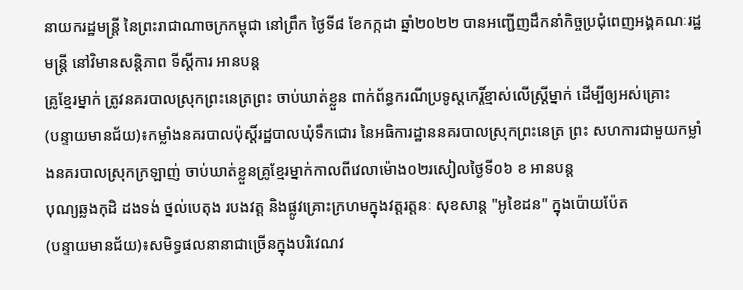នាយករដ្ឋមន្រ្តី នៃព្រះរាជាណាចក្រកម្ពុជា នៅព្រឹក ថ្ងៃទី៨ ខែកក្កដា ឆ្នាំ២០២២ បានអញ្ជើញដឹកនាំកិច្ចប្រជុំពេញអង្គគណៈរដ្ឋមន្រ្តី នៅវិមានសន្តិភាព ទីស្ដីការ អានបន្ត
គ្រូខ្មែរម្នាក់ ត្រូវនគរបាលស្រុកព្រះនេត្រព្រះ ចាប់ឃាត់ខ្លួន ពាក់ព័ន្ធករណីប្រទូស្តកេរ្តិ៍ខ្មាស់លើស្ត្រីម្នាក់ ដើម្បីឲ្យអស់គ្រោះ
(បន្ទាយមានជ័យ)៖កម្លាំងនគរបាលប៉ុស្តិ៍រដ្ឋបាលឃុំទឹកជោរ នៃអធិការដ្ឋាននគរបាលស្រុកព្រះនេត្រ ព្រះ សហការជាមួយកម្លាំងនគរបាលស្រុកក្រឡាញ់ ចាប់ឃាត់ខ្លួនគ្រូខ្មែរម្នាក់កាលពីវេលាម៉ោង០២រសៀលថ្ងៃទី០៦ ខ អានបន្ត
បុណ្យឆ្លងកុដិ ដងទង់ ថ្នល់បេតុង របងវត្ត និងផ្លូវគ្រោះក្រហមក្នុងវត្តរត្តនៈ សុខសាន្ដ "អូខៃដន" ក្នុងប៉ោយប៉ែត
(បន្ទាយមានជ័យ)៖សមិទ្ធផលនានាជាច្រើនក្នុងបរិវេណវ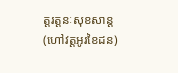ត្តរត្តនៈសុខសាន្ត(ហៅវត្តអូរខៃដន)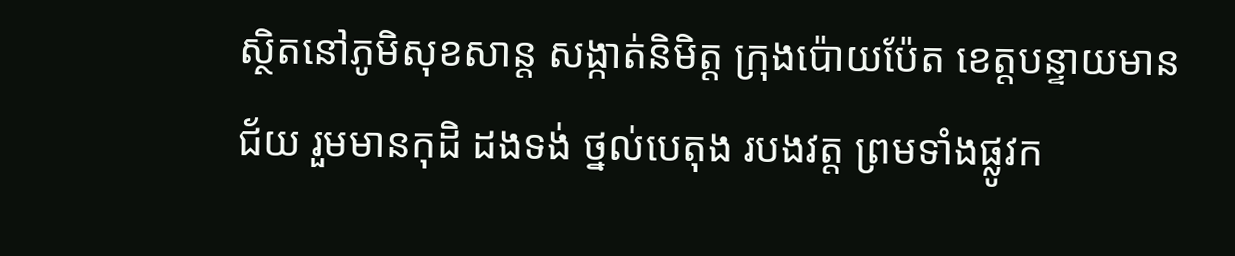ស្ថិតនៅភូមិសុខសាន្ត សង្កាត់និមិត្ត ក្រុងប៉ោយប៉ែត ខេត្តបន្ទាយមានជ័យ រួមមានកុដិ ដងទង់ ថ្នល់បេតុង របងវត្ត ព្រមទាំងផ្លូវក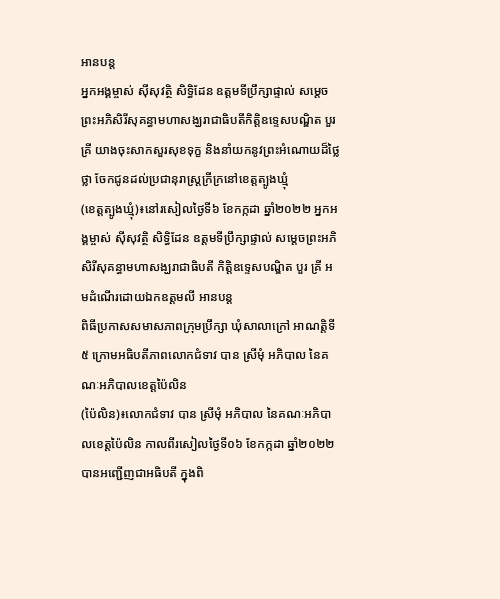អានបន្ត
អ្នកអង្គម្ចាស់ ស៊ីសុវត្ថិ សិទ្ធិដែន ឧត្ដមទីប្រឹក្សាផ្ទាល់ សម្តេចព្រះអភិសិរីសុគន្ធាមហាសង្ឃរាជាធិបតីកិត្តិឧទ្ទេសបណ្ឌិត បួរ គ្រី យាងចុះសាកសួរសុខទុក្ខ និងនាំយកនូវព្រះអំណោយដ៏ថ្លៃថ្លា ចែកជូនដល់ប្រជានុរាស្ត្រក្រីក្រនៅខេត្តត្បូងឃ្មុំ
(ខេត្តត្បូងឃ្មុំ)៖នៅរសៀលថ្ងៃទី៦ ខែកក្កដា ឆ្នាំ២០២២ អ្នកអង្គម្ចាស់ ស៊ីសុវត្ថិ សិទ្ធិដែន ឧត្ដមទីប្រឹក្សាផ្ទាល់ សម្តេចព្រះអភិសិរីសុគន្ធាមហាសង្ឃរាជាធិបតី កិត្តិឧទ្ទេសបណ្ឌិត បួរ គ្រី អមដំណើរដោយឯកឧត្តមលី អានបន្ត
ពិធីប្រកាសសមាសភាពក្រុមប្រឹក្សា ឃុំសាលាក្រៅ អាណត្តិទី៥ ក្រោមអធិបតីភាពលោកជំទាវ បាន ស្រីមុំ អភិបាល នៃគណៈអភិបាលខេត្តប៉ៃលិន
(ប៉ៃលិន)៖លោកជំទាវ បាន ស្រីមុំ អភិបាល នៃគណៈអភិបាលខេត្តប៉ៃលិន កាលពីរសៀលថ្ងៃទី០៦ ខែកក្កដា ឆ្នាំ២០២២ បានអញ្ជើញជាអធិបតី ក្នុងពិ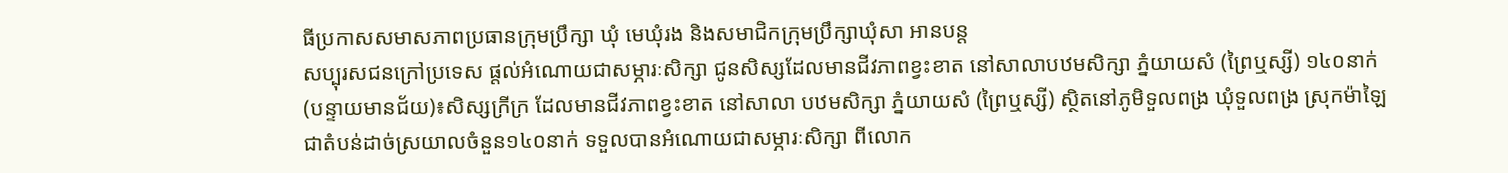ធីប្រកាសសមាសភាពប្រធានក្រុមប្រឹក្សា ឃុំ មេឃុំរង និងសមាជិកក្រុមប្រឹក្សាឃុំសា អានបន្ត
សប្បុរសជនក្រៅប្រទេស ផ្តល់អំណោយជាសម្ភារៈសិក្សា ជូនសិស្សដែលមានជីវភាពខ្វះខាត នៅសាលាបឋមសិក្សា ភ្នំយាយសំ (ព្រៃឬស្សី) ១៤០នាក់
(បន្ទាយមានជ័យ)៖សិស្សក្រីក្រ ដែលមានជីវភាពខ្វះខាត នៅសាលា បឋមសិក្សា ភ្នំយាយសំ (ព្រៃឬស្សី) ស្ថិតនៅភូមិទួលពង្រ ឃុំទួលពង្រ ស្រុកម៉ាឡៃជាតំបន់ដាច់ស្រយាលចំនួន១៤០នាក់ ទទួលបានអំណោយជាសម្ភារៈសិក្សា ពីលោក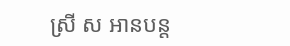ស្រី ស អានបន្ត